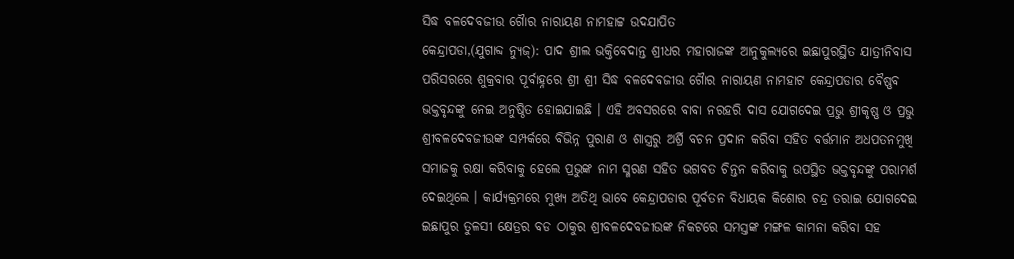ସିଦ୍ଧ ବଳଦେବଜୀଉ ଗୈାର ନାରାୟଣ ନାମହାଟ୍ଟ ଉଦଯାପିତ
କେନ୍ଦ୍ରାପଡା,(ଯୁଗାବ୍ଦ ନ୍ୟୁଜ୍): ପାଦ ଶ୍ରୀଲ ଭକ୍ତିବେଦାନ୍ତ ଶ୍ରୀଧର ମହାରାଜଙ୍କ ଆନୁକୁଲ୍ୟରେ ଇଛାପୁରସ୍ଥିତ ଯାତ୍ରୀନିବାସ ପରିସରରେ ଶୁକ୍ରବାର ପୂର୍ବାହ୍ନରେ ଶ୍ରୀ ଶ୍ରୀ ସିଦ୍ଧ ବଳଦେବଜୀଉ ଗୈାର ନାରାୟଣ ନାମହାଟ କେନ୍ଦ୍ରାପଡାର ବୈଷ୍ଣବ ଭକ୍ତବୃନ୍ଦଙ୍କୁ ନେଇ ଅନୁଷ୍ଠିତ ହୋଇଯାଇଛି । ଏହି ଅବସରରେ ବାବା ନରହରି ଦାସ ଯୋଗଦେଇ ପ୍ରଭୁ ଶ୍ରୀକୃଷ୍ଣ ଓ ପ୍ରଭୁ ଶ୍ରୀବଳଦେବଜୀଉଙ୍କ ସମ୍ପର୍କରେ ବିଭିନ୍ନ ପୁରାଣ ଓ ଶାସ୍ତ୍ରରୁ ଅର୍ଶ୍ରି ବଚନ ପ୍ରଦାନ କରିବା ସହିତ ବର୍ତ୍ତମାନ ଅଧପତନମୁଖି ସମାଜକୁ ରକ୍ଷା କରିବାକୁ ହେଲେ ପ୍ରଭୁଙ୍କ ନାମ ସ୍ମରଣ ସହିତ ଭଗବତ ଚିନ୍ତନ କରିବାକୁ ଉପସ୍ଥିତ ଭକ୍ତବୃନ୍ଦଙ୍କୁ ପରାମର୍ଶ ଦେଇଥିଲେ । କାର୍ଯ୍ୟକ୍ରମରେ ମୁଖ୍ୟ ଅତିଥି ଭାବେ କେନ୍ଦ୍ରାପଡାର ପୂର୍ବତନ ବିଧାୟକ କିଶୋର ଚନ୍ଦ୍ର ତରାଇ ଯୋଗଦେଇ ଇଛାପୁର ତୁଳସୀ କ୍ଷେତ୍ରର ବଡ ଠାକୁର ଶ୍ରୀବଳଦେବଜୀଉଙ୍କ ନିକଟରେ ସମସ୍ତଙ୍କ ମଙ୍ଗଳ କାମନା କରିବା ସହ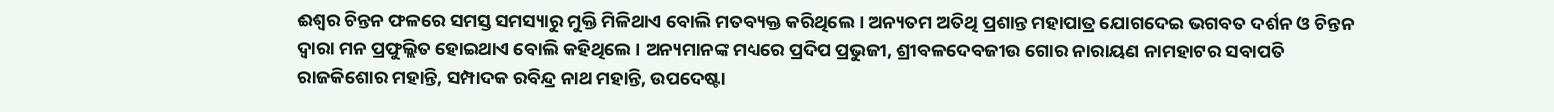ଈଶ୍ୱର ଚିନ୍ତନ ଫଳରେ ସମସ୍ତ ସମସ୍ୟାରୁ ମୁକ୍ତି ମିଳିଥାଏ ବୋଲି ମତବ୍ୟକ୍ତ କରିଥିଲେ । ଅନ୍ୟତମ ଅତିଥି ପ୍ରଶାନ୍ତ ମହାପାତ୍ର ଯୋଗଦେଇ ଭଗବତ ଦର୍ଶନ ଓ ଚିନ୍ତନ ଦ୍ୱାରା ମନ ପ୍ରଫୁଲ୍ଲିତ ହୋଇଥାଏ ବୋଲି କହିଥିଲେ । ଅନ୍ୟମାନଙ୍କ ମଧ୍ୟରେ ପ୍ରଦିପ ପ୍ରଭୁଜୀ, ଶ୍ରୀବଳଦେବଜୀଉ ଗୋର ନାରାୟଣ ନାମହାଟର ସବାପତି ରାଜକିଶୋର ମହାନ୍ତି, ସମ୍ପାଦକ ରବିନ୍ଦ୍ର ନାଥ ମହାନ୍ତି, ଉପଦେଷ୍ଟା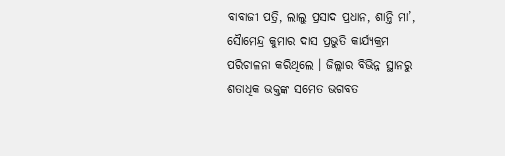ବାବାଜୀ ପତ୍ରି, ଲାଲୁ ପ୍ରସାଦ ପ୍ରଧାନ, ଶାନ୍ତି ମା’, ସୈାମେନ୍ଦ୍ର କୁମାର ଦାସ ପ୍ରଭୁତି କାର୍ଯ୍ୟକ୍ରମ ପରିଚାଳନା କରିଥିଲେ । ଜିଲ୍ଲାର ବିଭିନ୍ନ ସ୍ଥାନରୁ ଶତାଧିକ ଭକ୍ତଙ୍କ ସମେତ ଭଗବତ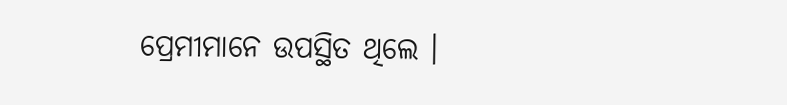ପ୍ରେମୀମାନେ ଉପସ୍ଥିତ ଥିଲେ ।